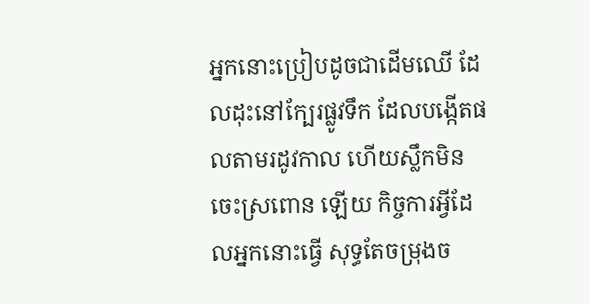អ្នកនោះប្រៀបដូចជាដើមឈើ ដែលដុះនៅក្បែរផ្លូវទឹក ដែលបង្កើតផលតាមរដូវកាល ហើយស្លឹកមិនចេះស្រពោន ឡើយ កិច្ចការអ្វីដែលអ្នកនោះធ្វើ សុទ្ធតែចម្រុងច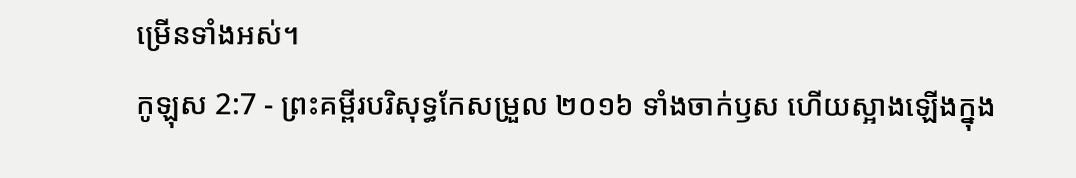ម្រើនទាំងអស់។
កូឡុស 2:7 - ព្រះគម្ពីរបរិសុទ្ធកែសម្រួល ២០១៦ ទាំងចាក់ឫស ហើយស្អាងឡើងក្នុង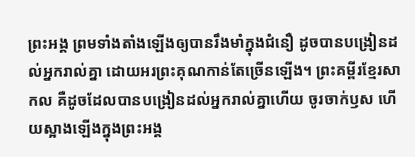ព្រះអង្គ ព្រមទាំងតាំងឡើងឲ្យបានរឹងមាំក្នុងជំនឿ ដូចបានបង្រៀនដល់អ្នករាល់គ្នា ដោយអរព្រះគុណកាន់តែច្រើនឡើង។ ព្រះគម្ពីរខ្មែរសាកល គឺដូចដែលបានបង្រៀនដល់អ្នករាល់គ្នាហើយ ចូរចាក់ឫស ហើយស្អាងឡើងក្នុងព្រះអង្គ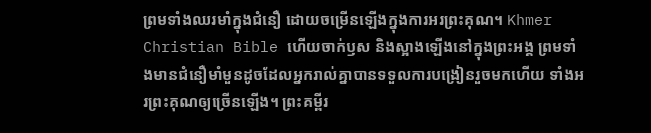ព្រមទាំងឈរមាំក្នុងជំនឿ ដោយចម្រើនឡើងក្នុងការអរព្រះគុណ។ Khmer Christian Bible ហើយចាក់ឫស និងស្អាងឡើងនៅក្នុងព្រះអង្គ ព្រមទាំងមានជំនឿមាំមួនដូចដែលអ្នករាល់គ្នាបានទទួលការបង្រៀនរួចមកហើយ ទាំងអរព្រះគុណឲ្យច្រើនឡើង។ ព្រះគម្ពីរ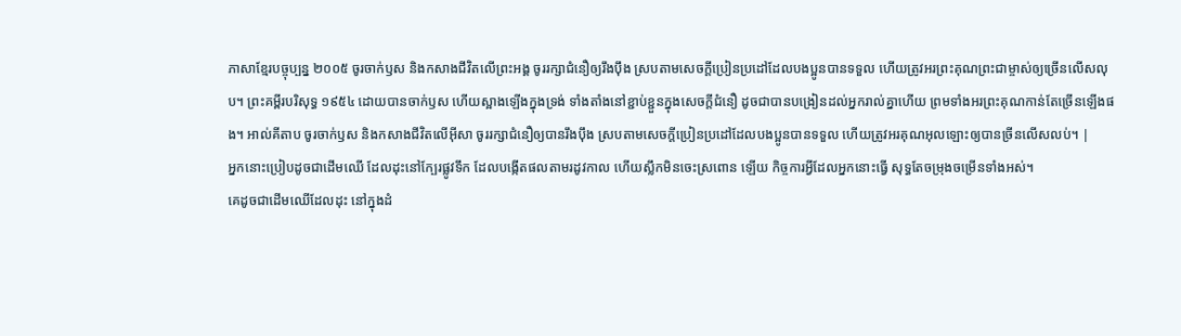ភាសាខ្មែរបច្ចុប្បន្ន ២០០៥ ចូរចាក់ឫស និងកសាងជីវិតលើព្រះអង្គ ចូររក្សាជំនឿឲ្យរឹងប៉ឹង ស្របតាមសេចក្ដីប្រៀនប្រដៅដែលបងប្អូនបានទទួល ហើយត្រូវអរព្រះគុណព្រះជាម្ចាស់ឲ្យច្រើនលើសលុប។ ព្រះគម្ពីរបរិសុទ្ធ ១៩៥៤ ដោយបានចាក់ឫស ហើយស្អាងឡើងក្នុងទ្រង់ ទាំងតាំងនៅខ្ជាប់ខ្ជួនក្នុងសេចក្ដីជំនឿ ដូចជាបានបង្រៀនដល់អ្នករាល់គ្នាហើយ ព្រមទាំងអរព្រះគុណកាន់តែច្រើនឡើងផង។ អាល់គីតាប ចូរចាក់ឫស និងកសាងជីវិតលើអ៊ីសា ចូររក្សាជំនឿឲ្យបានរឹងប៉ឹង ស្របតាមសេចក្ដីប្រៀនប្រដៅដែលបងប្អូនបានទទួល ហើយត្រូវអរគុណអុលឡោះឲ្យបានច្រីនលើសលប់។ |
អ្នកនោះប្រៀបដូចជាដើមឈើ ដែលដុះនៅក្បែរផ្លូវទឹក ដែលបង្កើតផលតាមរដូវកាល ហើយស្លឹកមិនចេះស្រពោន ឡើយ កិច្ចការអ្វីដែលអ្នកនោះធ្វើ សុទ្ធតែចម្រុងចម្រើនទាំងអស់។
គេដូចជាដើមឈើដែលដុះ នៅក្នុងដំ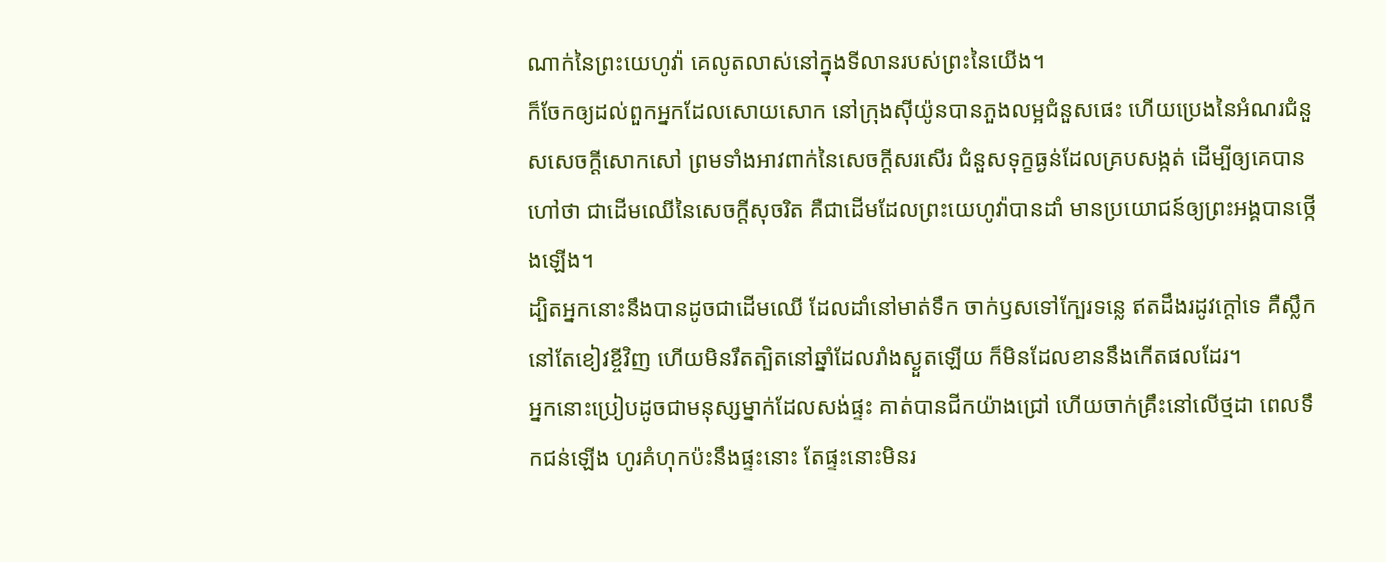ណាក់នៃព្រះយេហូវ៉ា គេលូតលាស់នៅក្នុងទីលានរបស់ព្រះនៃយើង។
ក៏ចែកឲ្យដល់ពួកអ្នកដែលសោយសោក នៅក្រុងស៊ីយ៉ូនបានភួងលម្អជំនួសផេះ ហើយប្រេងនៃអំណរជំនួសសេចក្ដីសោកសៅ ព្រមទាំងអាវពាក់នៃសេចក្ដីសរសើរ ជំនួសទុក្ខធ្ងន់ដែលគ្របសង្កត់ ដើម្បីឲ្យគេបានហៅថា ជាដើមឈើនៃសេចក្ដីសុចរិត គឺជាដើមដែលព្រះយេហូវ៉ាបានដាំ មានប្រយោជន៍ឲ្យព្រះអង្គបានថ្កើងឡើង។
ដ្បិតអ្នកនោះនឹងបានដូចជាដើមឈើ ដែលដាំនៅមាត់ទឹក ចាក់ឫសទៅក្បែរទន្លេ ឥតដឹងរដូវក្តៅទេ គឺស្លឹកនៅតែខៀវខ្ចីវិញ ហើយមិនរឹតត្បិតនៅឆ្នាំដែលរាំងស្ងួតឡើយ ក៏មិនដែលខាននឹងកើតផលដែរ។
អ្នកនោះប្រៀបដូចជាមនុស្សម្នាក់ដែលសង់ផ្ទះ គាត់បានជីកយ៉ាងជ្រៅ ហើយចាក់គ្រឹះនៅលើថ្មដា ពេលទឹកជន់ឡើង ហូរគំហុកប៉ះនឹងផ្ទះនោះ តែផ្ទះនោះមិនរ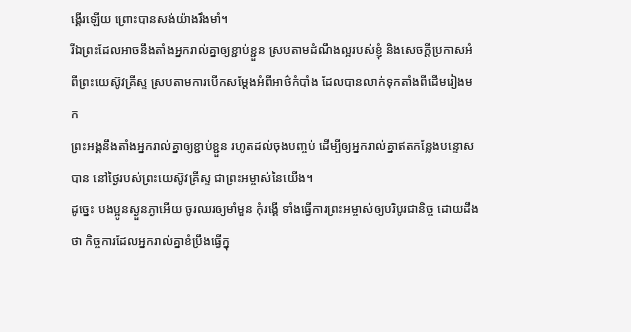ង្គើរឡើយ ព្រោះបានសង់យ៉ាងរឹងមាំ។
រីឯព្រះដែលអាចនឹងតាំងអ្នករាល់គ្នាឲ្យខ្ជាប់ខ្ជួន ស្របតាមដំណឹងល្អរបស់ខ្ញុំ និងសេចក្ដីប្រកាសអំពីព្រះយេស៊ូវគ្រីស្ទ ស្របតាមការបើកសម្ដែងអំពីអាថ៌កំបាំង ដែលបានលាក់ទុកតាំងពីដើមរៀងមក
ព្រះអង្គនឹងតាំងអ្នករាល់គ្នាឲ្យខ្ជាប់ខ្ជួន រហូតដល់ចុងបញ្ចប់ ដើម្បីឲ្យអ្នករាល់គ្នាឥតកន្លែងបន្ទោសបាន នៅថ្ងៃរបស់ព្រះយេស៊ូវគ្រីស្ទ ជាព្រះអម្ចាស់នៃយើង។
ដូច្នេះ បងប្អូនស្ងួនភ្ងាអើយ ចូរឈរឲ្យមាំមួន កុំរង្គើ ទាំងធ្វើការព្រះអម្ចាស់ឲ្យបរិបូរជានិច្ច ដោយដឹងថា កិច្ចការដែលអ្នករាល់គ្នាខំប្រឹងធ្វើក្នុ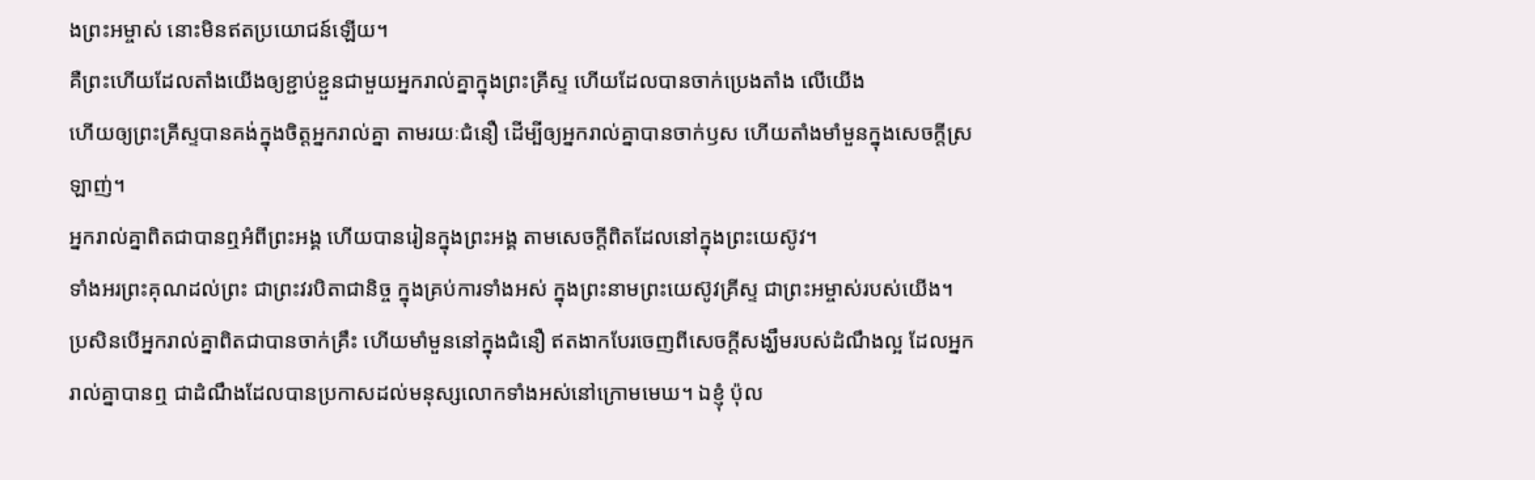ងព្រះអម្ចាស់ នោះមិនឥតប្រយោជន៍ឡើយ។
គឺព្រះហើយដែលតាំងយើងឲ្យខ្ជាប់ខ្ជួនជាមួយអ្នករាល់គ្នាក្នុងព្រះគ្រីស្ទ ហើយដែលបានចាក់ប្រេងតាំង លើយើង
ហើយឲ្យព្រះគ្រីស្ទបានគង់ក្នុងចិត្តអ្នករាល់គ្នា តាមរយៈជំនឿ ដើម្បីឲ្យអ្នករាល់គ្នាបានចាក់ឫស ហើយតាំងមាំមួនក្នុងសេចក្តីស្រឡាញ់។
អ្នករាល់គ្នាពិតជាបានឮអំពីព្រះអង្គ ហើយបានរៀនក្នុងព្រះអង្គ តាមសេចក្តីពិតដែលនៅក្នុងព្រះយេស៊ូវ។
ទាំងអរព្រះគុណដល់ព្រះ ជាព្រះវរបិតាជានិច្ច ក្នុងគ្រប់ការទាំងអស់ ក្នុងព្រះនាមព្រះយេស៊ូវគ្រីស្ទ ជាព្រះអម្ចាស់របស់យើង។
ប្រសិនបើអ្នករាល់គ្នាពិតជាបានចាក់គ្រឹះ ហើយមាំមួននៅក្នុងជំនឿ ឥតងាកបែរចេញពីសេចក្តីសង្ឃឹមរបស់ដំណឹងល្អ ដែលអ្នករាល់គ្នាបានឮ ជាដំណឹងដែលបានប្រកាសដល់មនុស្សលោកទាំងអស់នៅក្រោមមេឃ។ ឯខ្ញុំ ប៉ុល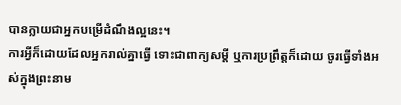បានក្លាយជាអ្នកបម្រើដំណឹងល្អនេះ។
ការអ្វីក៏ដោយដែលអ្នករាល់គ្នាធ្វើ ទោះជាពាក្យសម្ដី ឬការប្រព្រឹត្តក៏ដោយ ចូរធ្វើទាំងអស់ក្នុងព្រះនាម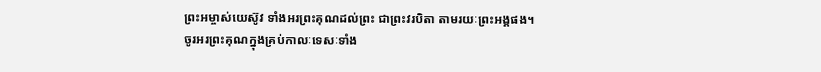ព្រះអម្ចាស់យេស៊ូវ ទាំងអរព្រះគុណដល់ព្រះ ជាព្រះវរបិតា តាមរយៈព្រះអង្គផង។
ចូរអរព្រះគុណក្នុងគ្រប់កាលៈទេសៈទាំង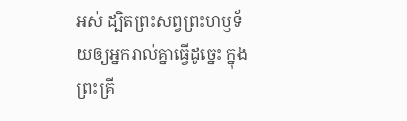អស់ ដ្បិតព្រះសព្វព្រះហឫទ័យឲ្យអ្នករាល់គ្នាធ្វើដូច្នេះ ក្នុងព្រះគ្រី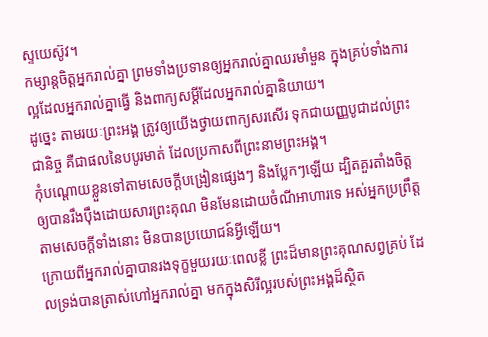ស្ទយេស៊ូវ។
កម្សាន្តចិត្តអ្នករាល់គ្នា ព្រមទាំងប្រទានឲ្យអ្នករាល់គ្នាឈរមាំមួន ក្នុងគ្រប់ទាំងការល្អដែលអ្នករាល់គ្នាធ្វើ និងពាក្យសម្ដីដែលអ្នករាល់គ្នានិយាយ។
ដូច្នេះ តាមរយៈព្រះអង្គ ត្រូវឲ្យយើងថ្វាយពាក្យសរសើរ ទុកជាយញ្ញបូជាដល់ព្រះជានិច្ច គឺជាផលនៃបបូរមាត់ ដែលប្រកាសពីព្រះនាមព្រះអង្គ។
កុំបណ្តោយខ្លួនទៅតាមសេចក្ដីបង្រៀនផ្សេងៗ និងប្លែកៗឡើយ ដ្បិតគួរតាំងចិត្តឲ្យបានរឹងប៉ឹងដោយសារព្រះគុណ មិនមែនដោយចំណីអាហារទេ អស់អ្នកប្រព្រឹត្តតាមសេចក្តីទាំងនោះ មិនបានប្រយោជន៍អ្វីឡើយ។
ក្រោយពីអ្នករាល់គ្នាបានរងទុក្ខមួយរយៈពេលខ្លី ព្រះដ៏មានព្រះគុណសព្វគ្រប់ ដែលទ្រង់បានត្រាស់ហៅអ្នករាល់គ្នា មកក្នុងសិរីល្អរបស់ព្រះអង្គដ៏ស្ថិត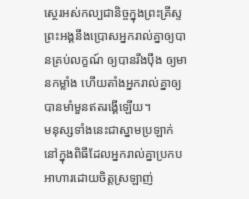ស្ថេរអស់កល្បជានិច្ចក្នុងព្រះគ្រីស្ទ ព្រះអង្គនឹងប្រោសអ្នករាល់គ្នាឲ្យបានគ្រប់លក្ខណ៍ ឲ្យបានរឹងប៉ឹង ឲ្យមានកម្លាំង ហើយតាំងអ្នករាល់គ្នាឲ្យបានមាំមួនឥតរង្គើឡើយ។
មនុស្សទាំងនេះជាស្នាមប្រឡាក់ នៅក្នុងពិធីដែលអ្នករាល់គ្នាប្រកបអាហារដោយចិត្តស្រឡាញ់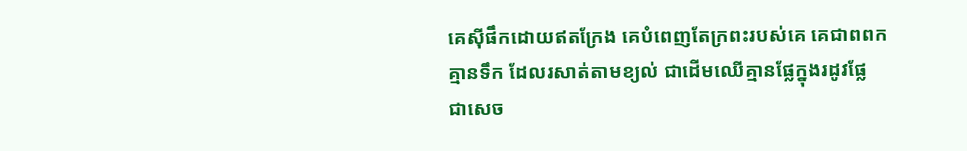គេស៊ីផឹកដោយឥតក្រែង គេបំពេញតែក្រពះរបស់គេ គេជាពពកគ្មានទឹក ដែលរសាត់តាមខ្យល់ ជាដើមឈើគ្មានផ្លែក្នុងរដូវផ្លែ ជាសេច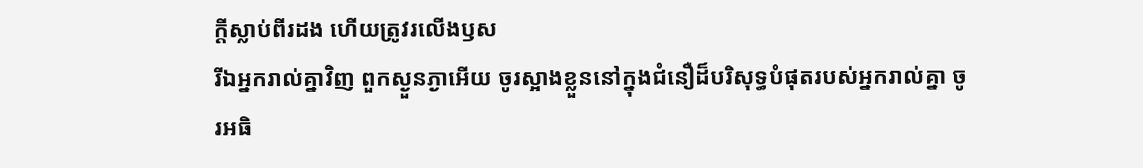ក្ដីស្លាប់ពីរដង ហើយត្រូវរលើងឫស
រីឯអ្នករាល់គ្នាវិញ ពួកស្ងួនភ្ងាអើយ ចូរស្អាងខ្លួននៅក្នុងជំនឿដ៏បរិសុទ្ធបំផុតរបស់អ្នករាល់គ្នា ចូរអធិ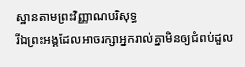ស្ឋានតាមព្រះវិញ្ញាណបរិសុទ្ធ
រីឯព្រះអង្គដែលអាចរក្សាអ្នករាល់គ្នាមិនឲ្យជំពប់ដួល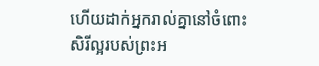ហើយដាក់អ្នករាល់គ្នានៅចំពោះសិរីល្អរបស់ព្រះអ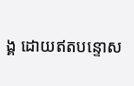ង្គ ដោយឥតបន្ទោស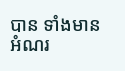បាន ទាំងមានអំណរ